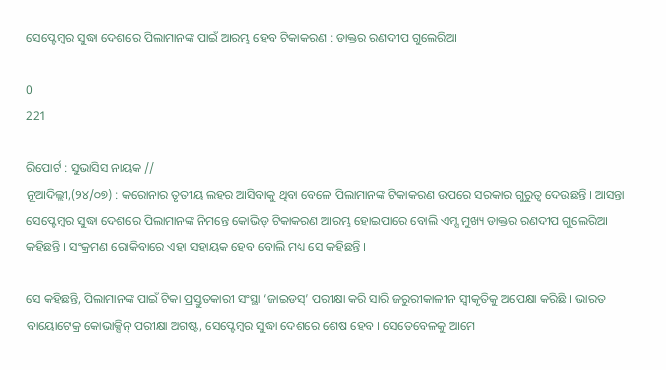ସେପ୍ଟେମ୍ବର ସୁଦ୍ଧା ଦେଶରେ ପିଲାମାନଙ୍କ ପାଇଁ ଆରମ୍ଭ ହେବ ଟିକାକରଣ : ଡାକ୍ତର ରଣଦୀପ ଗୁଲେରିଆ

0
221

ରିପୋର୍ଟ : ସୁଭାସିସ ନାୟକ //
ନୂଆଦିଲ୍ଲୀ,(୨୪/୦୭) : କରୋନାର ତୃତୀୟ ଲହର ଆସିବାକୁ ଥିବା ବେଳେ ପିଲାମାନଙ୍କ ଟିକାକରଣ ଉପରେ ସରକାର ଗୁରୁତ୍ୱ ଦେଉଛନ୍ତି । ଆସନ୍ତା ସେପ୍ଟେମ୍ବର ସୁଦ୍ଧା ଦେଶରେ ପିଲାମାନଙ୍କ ନିମନ୍ତେ କୋଭିଡ୍ ଟିକାକରଣ ଆରମ୍ଭ ହୋଇପାରେ ବୋଲି ଏମ୍ସ ମୁଖ୍ୟ ଡାକ୍ତର ରଣଦୀପ ଗୁଲେରିଆ କହିଛନ୍ତି । ସଂକ୍ରମଣ ରୋକିବାରେ ଏହା ସହାୟକ ହେବ ବୋଲି ମଧ୍ୟ ସେ କହିଛନ୍ତି ।

ସେ କହିଛନ୍ତି, ପିଲାମାନଙ୍କ ପାଇଁ ଟିକା ପ୍ରସ୍ତୁତକାରୀ ସଂସ୍ଥା ‘ଜାଇଡସ୍’ ପରୀକ୍ଷା କରି ସାରି ଜରୁରୀକାଳୀନ ସ୍ୱୀକୃତିକୁ ଅପେକ୍ଷା କରିଛି । ଭାରତ ବାୟୋଟେକ୍ର କୋଭାକ୍ସିନ୍ ପରୀକ୍ଷା ଅଗଷ୍ଟ, ସେପ୍ଟେମ୍ବର ସୁଦ୍ଧା ଦେଶରେ ଶେଷ ହେବ । ସେତେବେଳକୁ ଆମେ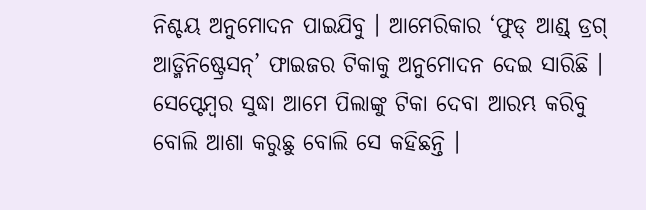ନିଶ୍ଚୟ ଅନୁମୋଦନ ପାଇଯିବୁ । ଆମେରିକାର ‘ଫୁଡ୍ ଆଣ୍ଡ୍ ଡ୍ରଗ୍ ଆଡ୍ମିନିଷ୍ଟ୍ରେସନ୍’ ଫାଇଜର ଟିକାକୁ ଅନୁମୋଦନ ଦେଇ ସାରିଛି । ସେପ୍ଟେମ୍ବର ସୁଦ୍ଧା ଆମେ ପିଲାଙ୍କୁ ଟିକା ଦେବା ଆରମ୍ଭ କରିବୁ ବୋଲି ଆଶା କରୁଛୁ ବୋଲି ସେ କହିଛନ୍ତି ।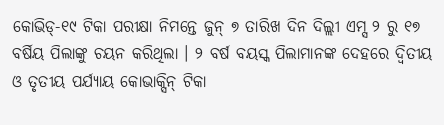କୋଭିଡ୍-୧୯ ଟିକା ପରୀକ୍ଷା ନିମନ୍ତେ ଜୁନ୍ ୭ ତାରିଖ ଦିନ ଦିଲ୍ଲୀ ଏମ୍ସ ୨ ରୁ ୧୭ ବର୍ଷିୟ ପିଲାଙ୍କୁ ଚୟନ କରିଥିଲା । ୨ ବର୍ଷ ବୟସ୍କ ପିଲାମାନଙ୍କ ଦେହରେ ଦ୍ୱିତୀୟ ଓ ତୃତୀୟ ପର୍ଯ୍ୟାୟ କୋଭାକ୍ସିନ୍ ଟିକା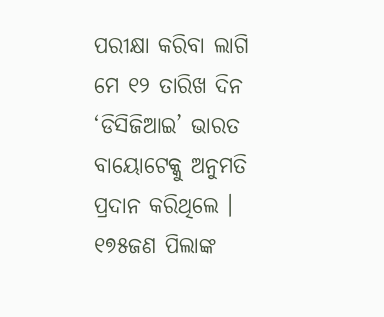ପରୀକ୍ଷା କରିବା ଲାଗି ମେ ୧୨ ତାରିଖ ଦିନ ‘ଡିସିଜିଆଇ’ ଭାରତ ବାୟୋଟେକ୍କୁ ଅନୁମତି ପ୍ରଦାନ କରିଥିଲେ । ୧୭୫ଜଣ ପିଲାଙ୍କ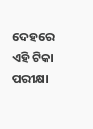ଦେହରେ ଏହି ଟିକା ପରୀକ୍ଷା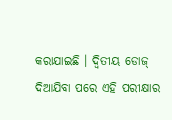କରାଯାଇଛି । ଦ୍ୱିତୀୟ ଡୋଜ୍ ଦିଆଯିବା ପରେ ଏହି ପରୀକ୍ଷାର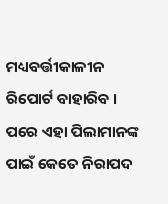ମଧ୍ୟବର୍ତ୍ତୀକାଳୀନ ରିପୋର୍ଟ ବାହାରିବ । ପରେ ଏହା ପିଲାମାନଙ୍କ ପାଇଁ କେତେ ନିରାପଦ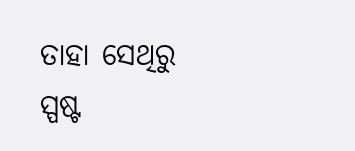ତାହା ସେଥିରୁ ସ୍ପଷ୍ଟ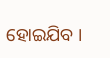ହୋଇଯିବ ।